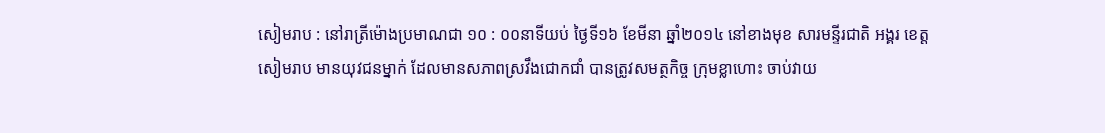សៀមរាប : នៅរាត្រីម៉ោងប្រមាណជា ១០ : ០០នាទីយប់ ថ្ងៃទី១៦ ខែមីនា ឆ្នាំ២០១៤ នៅខាងមុខ សារមន្ទីរជាតិ អង្គរ ខេត្តសៀមរាប មានយុវជនម្នាក់ ដែលមានសភាពស្រវឹងជោកជាំ បានត្រូវសមត្ថកិច្ច ក្រុមខ្លាហោះ ចាប់វាយ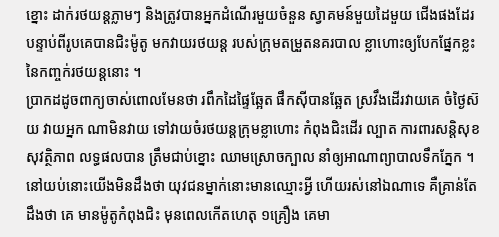ខ្នោះ ដាក់រថយន្តភ្លាមៗ និងត្រូវបានអ្នកដំណើរមួយចំនួន ស្វាគមន៍មួយដៃមួយ ជើងផងដែរ បន្ទាប់ពីរូបគេបានជិះម៉ូតូ មកវាយរថយន្ដ របស់ក្រុមតម្រួតនគរបាល ខ្លាហោះឲ្យបែកផ្នែកខ្លះ នៃកញ្ចក់រថយន្ដនោះ ។
ប្រាកដដូចពាក្យចាស់ពោលមែនថា រពឹកដៃផ្ទៃឆ្អែត ផឹកស៊ីបានឆ្អែត ស្រវឹងដើរវាយគេ ចំថ្ងៃស៊យ វាយអ្នក ណាមិនវាយ ទៅវាយចំរថយន្ដក្រុមខ្លាហោះ កំពុងជិះដើរ ល្បាត ការពារសន្តិសុខសុវត្ថិភាព លទ្ធផលបាន ត្រឹមជាប់ខ្នោះ ឈាមស្រោចក្បាល នាំឲ្យអាណាព្យាបាលទឹកភ្នែក ។
នៅយប់នោះយើងមិនដឹងថា យុវជនម្នាក់នោះមានឈ្មោះអ្វី ហើយរស់នៅឯណាទេ គឺគ្រាន់តែដឹងថា គេ មានម៉ូតូកំពុងជិះ មុនពេលកើតហេតុ ១គ្រឿង គេមា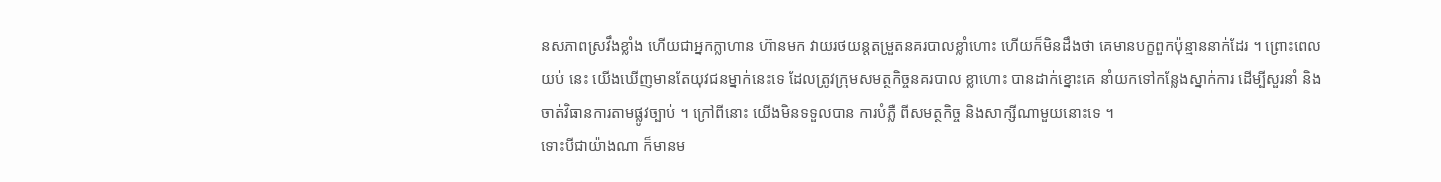នសភាពស្រវឹងខ្លាំង ហើយជាអ្នកក្លាហាន ហ៊ានមក វាយរថយន្ដតម្រួតនគរបាលខ្លាំហោះ ហើយក៏មិនដឹងថា គេមានបក្ខពួកប៉ុន្មាននាក់ដែរ ។ ព្រោះពេលយប់ នេះ យើងឃើញមានតែយុវជនម្នាក់នេះទេ ដែលត្រូវក្រុមសមត្ថកិច្ចនគរបាល ខ្លាហោះ បានដាក់ខ្នោះគេ នាំយកទៅកន្លែងស្នាក់ការ ដើម្បីសួរនាំ និងចាត់វិធានការតាមផ្លូវច្បាប់ ។ ក្រៅពីនោះ យើងមិនទទួលបាន ការបំភ្លឺ ពីសមត្ថកិច្ច និងសាក្សីណាមួយនោះទេ ។
ទោះបីជាយ៉ាងណា ក៏មានម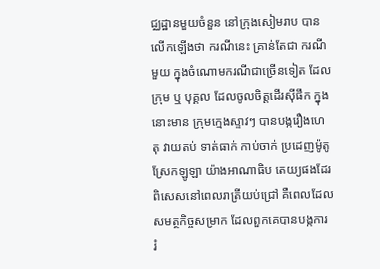ជ្ឈដ្ឋានមួយចំនួន នៅក្រុងសៀមរាប បានលើកឡើងថា ករណីនេះ គ្រាន់តែជា ករណីមួយ ក្នុងចំណោមករណីជាច្រើនទៀត ដែលក្រុម ឬ បុគ្គល ដែលចូលចិត្តដើរស៊ីផឹក ក្នុងនោះមាន ក្រុមក្មេងស្ទាវៗ បានបង្ករឿងហេតុ វាយតប់ ទាត់ធាក់ កាប់ចាក់ ប្រដេញម៉ូតូ ស្រែកឡូឡា យ៉ាងអាណាធិប តេយ្យផងដែរ ពិសេសនៅពេលរាត្រីយប់ជ្រៅ គឺពេលដែលសមត្ថកិច្ចសម្រាក ដែលពួកគេបានបង្កការ រំ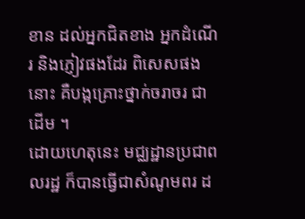ខាន ដល់អ្នកជិតខាង អ្នកដំណើរ និងភ្ញៀវផងដែរ ពិសេសផងនោះ គឺបង្កគ្រោះថ្នាក់ចរាចរ ជាដើម ។
ដោយហេតុនេះ មជ្ឈដ្ឋានប្រជាពលរដ្ឋ ក៏បានធ្វើជាសំណូមពរ ដ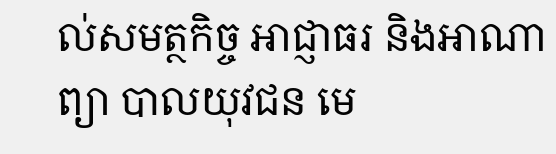ល់សមត្ថកិច្ច អាជ្ញាធរ និងអាណាព្យា បាលយុវជន មេ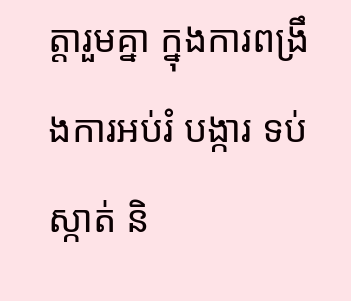ត្តារួមគ្នា ក្នុងការពង្រឹងការអប់រំ បង្ការ ទប់ស្កាត់ និ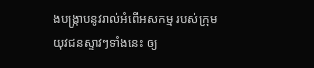ងបង្ក្រាបនូវរាល់អំពើអសកម្ម របស់ក្រុម យុវជនស្ទាវៗទាំងនេះ ឲ្យ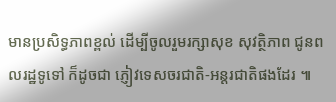មានប្រសិទ្ធភាពខ្ពល់ ដើម្បីចូលរួមរក្សាសុខ សុវត្ថិភាព ជូនពលរដ្ឋទូទៅ ក៏ដូចជា ភ្ញៀវទេសចរជាតិ-អន្តរជាតិផងដែរ ៕